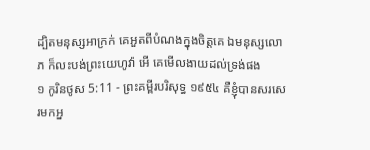ដ្បិតមនុស្សអាក្រក់ គេអួតពីបំណងក្នុងចិត្តគេ ឯមនុស្សលោភ ក៏លះបង់ព្រះយេហូវ៉ា អើ គេមើលងាយដល់ទ្រង់ផង
១ កូរិនថូស 5:11 - ព្រះគម្ពីរបរិសុទ្ធ ១៩៥៤ គឺខ្ញុំបានសរសេរមកអ្ន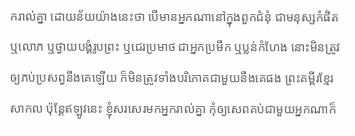ករាល់គ្នា ដោយន័យយ៉ាងនេះថា បើមានអ្នកណានៅក្នុងពួកជំនុំ ជាមនុស្សកំផិត ឬលោភ ឬថ្វាយបង្គំរូបព្រះ ឬជេរប្រមាថ ជាអ្នកប្រមឹក ឬប្លន់កំហែង នោះមិនត្រូវឲ្យភប់ប្រសព្វនឹងគេឡើយ ក៏មិនត្រូវទាំងបរិភោគជាមួយនឹងគេផង ព្រះគម្ពីរខ្មែរសាកល ប៉ុន្តែឥឡូវនេះ ខ្ញុំសរសេរមកអ្នករាល់គ្នា កុំឲ្យសេពគប់ជាមួយអ្នកណាក៏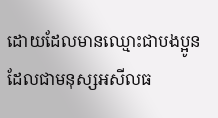ដោយដែលមានឈ្មោះជាបងប្អូន ដែលជាមនុស្សអសីលធ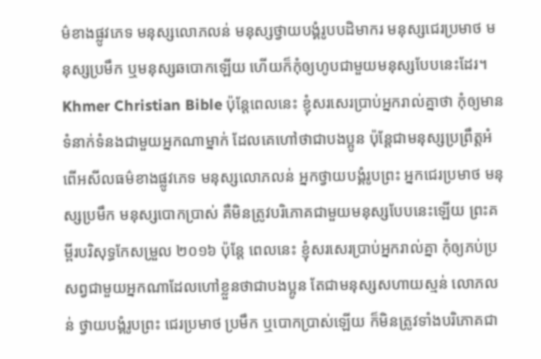ម៌ខាងផ្លូវភេទ មនុស្សលោភលន់ មនុស្សថ្វាយបង្គំរូបបដិមាករ មនុស្សជេរប្រមាថ មនុស្សប្រមឹក ឬមនុស្សឆបោកឡើយ ហើយក៏កុំឲ្យហូបជាមួយមនុស្សបែបនេះដែរ។ Khmer Christian Bible ប៉ុន្ដែពេលនេះ ខ្ញុំសរសេរប្រាប់អ្នករាល់គ្នាថា កុំឲ្យមានទំនាក់ទំនងជាមួយអ្នកណាម្នាក់ ដែលគេហៅថាជាបងប្អូន ប៉ុន្ដែជាមនុស្សប្រព្រឹត្តអំពើអសីលធម៌ខាងផ្លូវភេទ មនុស្សលោភលន់ អ្នកថ្វាយបង្គំរូបព្រះ អ្នកជេរប្រមាថ មនុស្សប្រមឹក មនុស្សបោកប្រាស់ គឺមិនត្រូវបរិភោគជាមួយមនុស្សបែបនេះឡើយ ព្រះគម្ពីរបរិសុទ្ធកែសម្រួល ២០១៦ ប៉ុន្តែ ពេលនេះ ខ្ញុំសរសេរប្រាប់អ្នករាល់គ្នា កុំឲ្យភប់ប្រសព្វជាមួយអ្នកណាដែលហៅខ្លួនថាជាបងប្អូន តែជាមនុស្សសហាយស្មន់ លោភលន់ ថ្វាយបង្គំរូបព្រះ ជេរប្រមាថ ប្រមឹក ឬបោកបា្រស់ឡើយ ក៏មិនត្រូវទាំងបរិភោគជា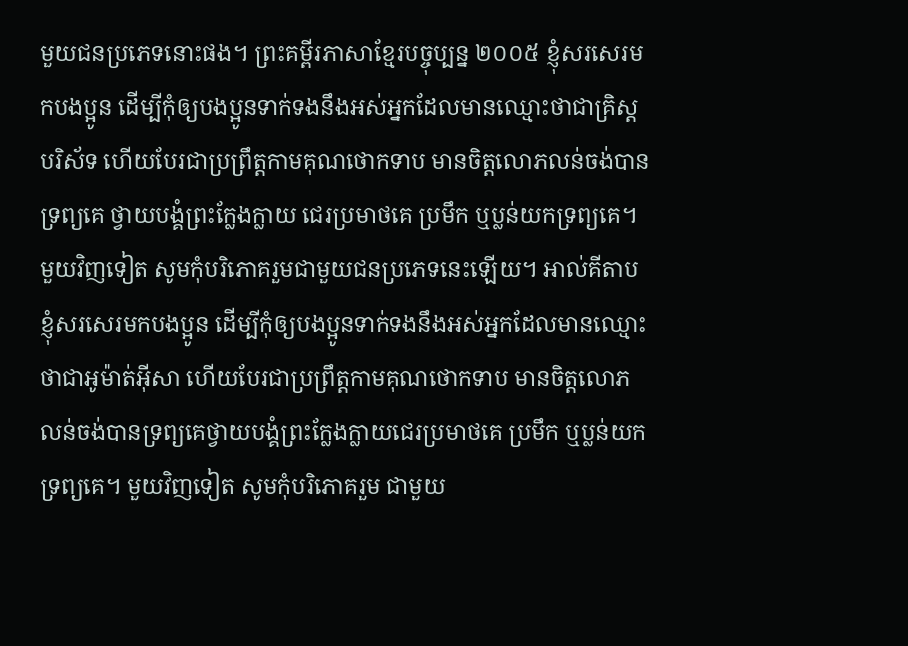មួយជនប្រភេទនោះផង។ ព្រះគម្ពីរភាសាខ្មែរបច្ចុប្បន្ន ២០០៥ ខ្ញុំសរសេរមកបងប្អូន ដើម្បីកុំឲ្យបងប្អូនទាក់ទងនឹងអស់អ្នកដែលមានឈ្មោះថាជាគ្រិស្តបរិស័ទ ហើយបែរជាប្រព្រឹត្តកាមគុណថោកទាប មានចិត្តលោភលន់ចង់បានទ្រព្យគេ ថ្វាយបង្គំព្រះក្លែងក្លាយ ជេរប្រមាថគេ ប្រមឹក ឬប្លន់យកទ្រព្យគេ។ មួយវិញទៀត សូមកុំបរិភោគរួមជាមួយជនប្រភេទនេះឡើយ។ អាល់គីតាប ខ្ញុំសរសេរមកបងប្អូន ដើម្បីកុំឲ្យបងប្អូនទាក់ទងនឹងអស់អ្នកដែលមានឈ្មោះថាជាអូម៉ាត់អ៊ីសា ហើយបែរជាប្រព្រឹត្ដកាមគុណថោកទាប មានចិត្ដលោភលន់ចង់បានទ្រព្យគេថ្វាយបង្គំព្រះក្លែងក្លាយជេរប្រមាថគេ ប្រមឹក ឬប្លន់យកទ្រព្យគេ។ មួយវិញទៀត សូមកុំបរិភោគរួម ជាមួយ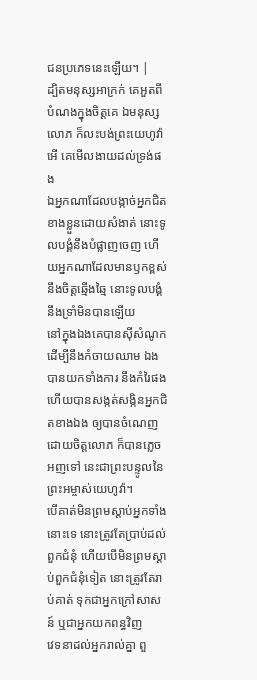ជនប្រភេទនេះឡើយ។ |
ដ្បិតមនុស្សអាក្រក់ គេអួតពីបំណងក្នុងចិត្តគេ ឯមនុស្សលោភ ក៏លះបង់ព្រះយេហូវ៉ា អើ គេមើលងាយដល់ទ្រង់ផង
ឯអ្នកណាដែលបង្កាច់អ្នកជិតខាងខ្លួនដោយសំងាត់ នោះទូលបង្គំនឹងបំផ្លាញចេញ ហើយអ្នកណាដែលមានឫកខ្ពស់ នឹងចិត្តឆ្មើងឆ្មៃ នោះទូលបង្គំនឹងទ្រាំមិនបានឡើយ
នៅក្នុងឯងគេបានស៊ីសំណូក ដើម្បីនឹងកំចាយឈាម ឯងបានយកទាំងការ នឹងកំរៃផង ហើយបានសង្កត់សង្កិនអ្នកជិតខាងឯង ឲ្យបានចំណេញដោយចិត្តលោភ ក៏បានភ្លេចអញទៅ នេះជាព្រះបន្ទូលនៃព្រះអម្ចាស់យេហូវ៉ា។
បើគាត់មិនព្រមស្តាប់អ្នកទាំងនោះទេ នោះត្រូវតែប្រាប់ដល់ពួកជំនុំ ហើយបើមិនព្រមស្តាប់ពួកជំនុំទៀត នោះត្រូវតែរាប់គាត់ ទុកជាអ្នកក្រៅសាសន៍ ឬជាអ្នកយកពន្ធវិញ
វេទនាដល់អ្នករាល់គ្នា ពួ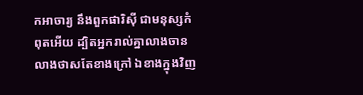កអាចារ្យ នឹងពួកផារិស៊ី ជាមនុស្សកំពុតអើយ ដ្បិតអ្នករាល់គ្នាលាងចានលាងថាសតែខាងក្រៅ ឯខាងក្នុងវិញ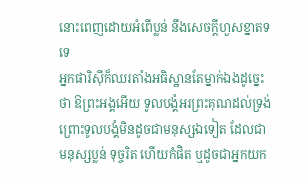នោះពេញដោយអំពើប្លន់ នឹងសេចក្ដីហួសខ្នាតទទេ
អ្នកផារិស៊ីក៏ឈរតាំងអធិស្ឋានតែម្នាក់ឯងដូច្នេះថា ឱព្រះអង្គអើយ ទូលបង្គំអរព្រះគុណដល់ទ្រង់ ព្រោះទូលបង្គំមិនដូចជាមនុស្សឯទៀត ដែលជាមនុស្សប្លន់ ទុច្ចរិត ហើយកំផិត ឬដូចជាអ្នកយក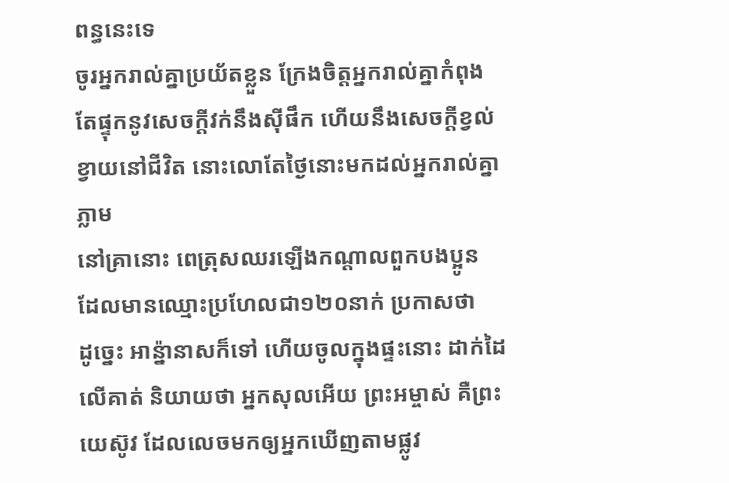ពន្ធនេះទេ
ចូរអ្នករាល់គ្នាប្រយ័តខ្លួន ក្រែងចិត្តអ្នករាល់គ្នាកំពុងតែផ្ទុកនូវសេចក្ដីវក់នឹងស៊ីផឹក ហើយនឹងសេចក្ដីខ្វល់ខ្វាយនៅជីវិត នោះលោតែថ្ងៃនោះមកដល់អ្នករាល់គ្នាភ្លាម
នៅគ្រានោះ ពេត្រុសឈរឡើងកណ្តាលពួកបងប្អូន ដែលមានឈ្មោះប្រហែលជា១២០នាក់ ប្រកាសថា
ដូច្នេះ អាន៉្នានាសក៏ទៅ ហើយចូលក្នុងផ្ទះនោះ ដាក់ដៃលើគាត់ និយាយថា អ្នកសុលអើយ ព្រះអម្ចាស់ គឺព្រះយេស៊ូវ ដែលលេចមកឲ្យអ្នកឃើញតាមផ្លូវ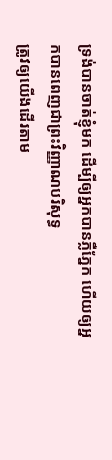ទ្រង់បានចាត់ខ្ញុំមក ដើម្បីឲ្យអ្នកបានភ្លឺភ្នែក ហើយឲ្យអ្នកបានពេញជាព្រះវិញ្ញាណបរិសុទ្ធ
ត្រូវឲ្យយើងដើរតាម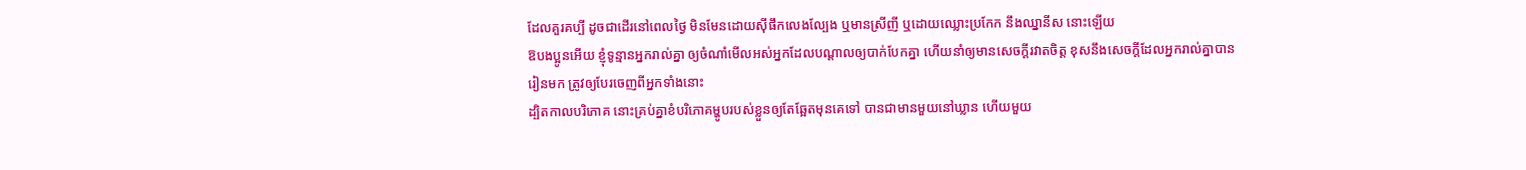ដែលគួរគប្បី ដូចជាដើរនៅពេលថ្ងៃ មិនមែនដោយស៊ីផឹកលេងល្បែង ឬមានស្រីញី ឬដោយឈ្លោះប្រកែក នឹងឈ្នានីស នោះឡើយ
ឱបងប្អូនអើយ ខ្ញុំទូន្មានអ្នករាល់គ្នា ឲ្យចំណាំមើលអស់អ្នកដែលបណ្តាលឲ្យបាក់បែកគ្នា ហើយនាំឲ្យមានសេចក្ដីរវាតចិត្ត ខុសនឹងសេចក្ដីដែលអ្នករាល់គ្នាបានរៀនមក ត្រូវឲ្យបែរចេញពីអ្នកទាំងនោះ
ដ្បិតកាលបរិភោគ នោះគ្រប់គ្នាខំបរិភោគម្ហូបរបស់ខ្លួនឲ្យតែឆ្អែតមុនគេទៅ បានជាមានមួយនៅឃ្លាន ហើយមួយ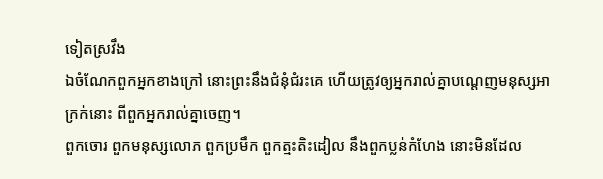ទៀតស្រវឹង
ឯចំណែកពួកអ្នកខាងក្រៅ នោះព្រះនឹងជំនុំជំរះគេ ហើយត្រូវឲ្យអ្នករាល់គ្នាបណ្តេញមនុស្សអាក្រក់នោះ ពីពួកអ្នករាល់គ្នាចេញ។
ពួកចោរ ពួកមនុស្សលោភ ពួកប្រមឹក ពួកត្មះតិះដៀល នឹងពួកប្លន់កំហែង នោះមិនដែល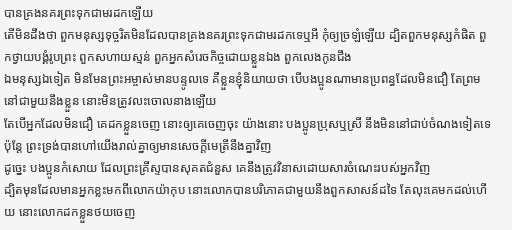បានគ្រងនគរព្រះទុកជាមរដកឡើយ
តើមិនដឹងថា ពួកមនុស្សទុច្ចរិតមិនដែលបានគ្រងនគរព្រះទុកជាមរដកទេឬអី កុំឲ្យច្រឡំឡើយ ដ្បិតពួកមនុស្សកំផិត ពួកថ្វាយបង្គំរូបព្រះ ពួកសហាយស្មន់ ពួកអ្នកសំរេចកិច្ចដោយខ្លួនឯង ពួកលេងកូនជឹង
ឯមនុស្សឯទៀត មិនមែនព្រះអម្ចាស់មានបន្ទូលទេ គឺខ្លួនខ្ញុំនិយាយថា បើបងប្អូនណាមានប្រពន្ធដែលមិនជឿ តែព្រមនៅជាមួយនឹងខ្លួន នោះមិនត្រូវលះចោលនាងឡើយ
តែបើអ្នកដែលមិនជឿ គេដកខ្លួនចេញ នោះឲ្យគេចេញចុះ យ៉ាងនោះ បងប្អូនប្រុសឬស្រី នឹងមិននៅជាប់ចំណងទៀតទេ ប៉ុន្តែ ព្រះទ្រង់បានហៅយើងរាល់គ្នាឲ្យមានសេចក្ដីមេត្រីនឹងគ្នាវិញ
ដូច្នេះ បងប្អូនកំសោយ ដែលព្រះគ្រីស្ទបានសុគតជំនួស គេនឹងត្រូវវិនាសដោយសារចំណេះរបស់អ្នកវិញ
ដ្បិតមុនដែលមានអ្នកខ្លះមកពីលោកយ៉ាកុប នោះលោកបានបរិភោគជាមួយនឹងពួកសាសន៍ដទៃ តែលុះគេមកដល់ហើយ នោះលោកដកខ្លួនថយចេញ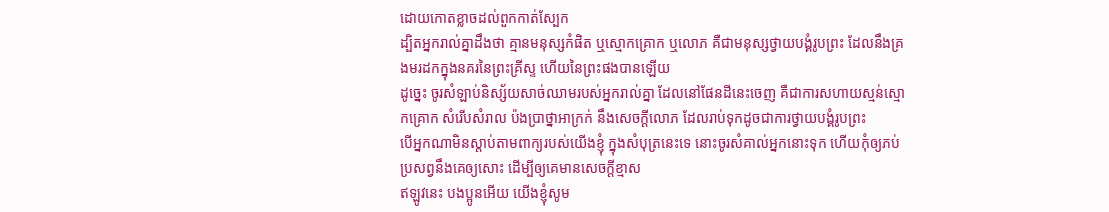ដោយកោតខ្លាចដល់ពួកកាត់ស្បែក
ដ្បិតអ្នករាល់គ្នាដឹងថា គ្មានមនុស្សកំផិត ឬស្មោកគ្រោក ឬលោភ គឺជាមនុស្សថ្វាយបង្គំរូបព្រះ ដែលនឹងគ្រងមរដកក្នុងនគរនៃព្រះគ្រីស្ទ ហើយនៃព្រះផងបានឡើយ
ដូច្នេះ ចូរសំឡាប់និស្ស័យសាច់ឈាមរបស់អ្នករាល់គ្នា ដែលនៅផែនដីនេះចេញ គឺជាការសហាយស្មន់ស្មោកគ្រោក សំរើបសំរាល ប៉ងប្រាថ្នាអាក្រក់ នឹងសេចក្ដីលោភ ដែលរាប់ទុកដូចជាការថ្វាយបង្គំរូបព្រះ
បើអ្នកណាមិនស្តាប់តាមពាក្យរបស់យើងខ្ញុំ ក្នុងសំបុត្រនេះទេ នោះចូរសំគាល់អ្នកនោះទុក ហើយកុំឲ្យភប់ប្រសព្វនឹងគេឲ្យសោះ ដើម្បីឲ្យគេមានសេចក្ដីខ្មាស
ឥឡូវនេះ បងប្អូនអើយ យើងខ្ញុំសូម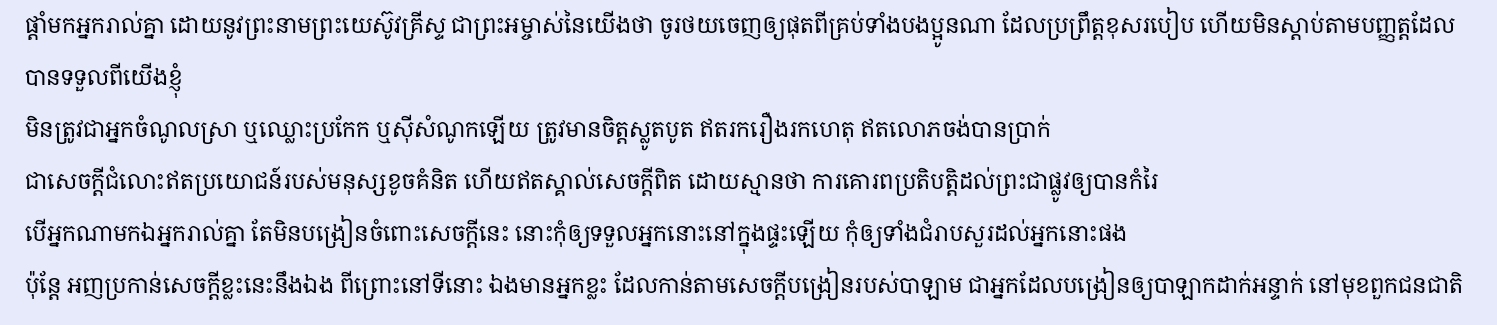ផ្តាំមកអ្នករាល់គ្នា ដោយនូវព្រះនាមព្រះយេស៊ូវគ្រីស្ទ ជាព្រះអម្ចាស់នៃយើងថា ចូរថយចេញឲ្យផុតពីគ្រប់ទាំងបងប្អូនណា ដែលប្រព្រឹត្តខុសរបៀប ហើយមិនស្តាប់តាមបញ្ញត្តដែលបានទទួលពីយើងខ្ញុំ
មិនត្រូវជាអ្នកចំណូលស្រា ឬឈ្លោះប្រកែក ឬស៊ីសំណូកឡើយ ត្រូវមានចិត្តស្លូតបូត ឥតរករឿងរកហេតុ ឥតលោភចង់បានប្រាក់
ជាសេចក្ដីជំលោះឥតប្រយោជន៍របស់មនុស្សខូចគំនិត ហើយឥតស្គាល់សេចក្ដីពិត ដោយស្មានថា ការគោរពប្រតិបត្តិដល់ព្រះជាផ្លូវឲ្យបានកំរៃ
បើអ្នកណាមកឯអ្នករាល់គ្នា តែមិនបង្រៀនចំពោះសេចក្ដីនេះ នោះកុំឲ្យទទួលអ្នកនោះនៅក្នុងផ្ទះឡើយ កុំឲ្យទាំងជំរាបសួរដល់អ្នកនោះផង
ប៉ុន្តែ អញប្រកាន់សេចក្ដីខ្លះនេះនឹងឯង ពីព្រោះនៅទីនោះ ឯងមានអ្នកខ្លះ ដែលកាន់តាមសេចក្ដីបង្រៀនរបស់បាឡាម ជាអ្នកដែលបង្រៀនឲ្យបាឡាកដាក់អន្ទាក់ នៅមុខពួកជនជាតិ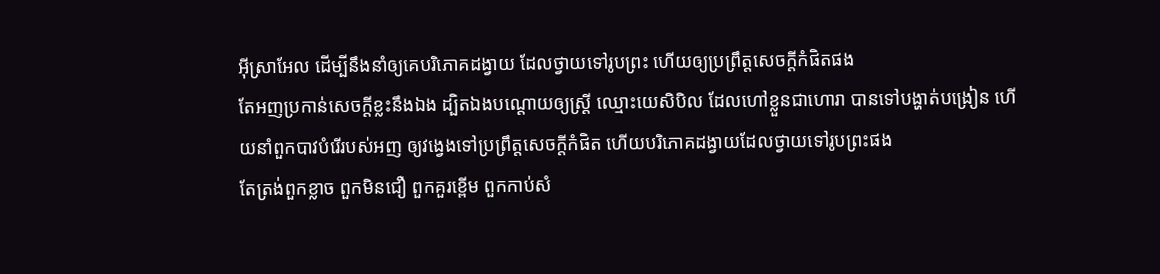អ៊ីស្រាអែល ដើម្បីនឹងនាំឲ្យគេបរិភោគដង្វាយ ដែលថ្វាយទៅរូបព្រះ ហើយឲ្យប្រព្រឹត្តសេចក្ដីកំផិតផង
តែអញប្រកាន់សេចក្ដីខ្លះនឹងឯង ដ្បិតឯងបណ្តោយឲ្យស្ត្រី ឈ្មោះយេសិបិល ដែលហៅខ្លួនជាហោរា បានទៅបង្ហាត់បង្រៀន ហើយនាំពួកបាវបំរើរបស់អញ ឲ្យវង្វេងទៅប្រព្រឹត្តសេចក្ដីកំផិត ហើយបរិភោគដង្វាយដែលថ្វាយទៅរូបព្រះផង
តែត្រង់ពួកខ្លាច ពួកមិនជឿ ពួកគួរខ្ពើម ពួកកាប់សំ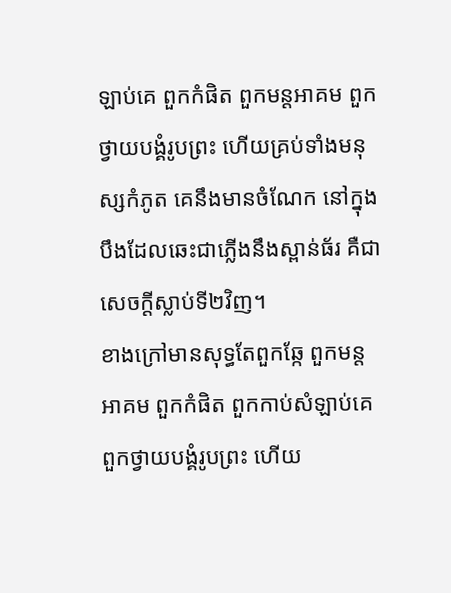ឡាប់គេ ពួកកំផិត ពួកមន្តអាគម ពួកថ្វាយបង្គំរូបព្រះ ហើយគ្រប់ទាំងមនុស្សកំភូត គេនឹងមានចំណែក នៅក្នុងបឹងដែលឆេះជាភ្លើងនឹងស្ពាន់ធ័រ គឺជាសេចក្ដីស្លាប់ទី២វិញ។
ខាងក្រៅមានសុទ្ធតែពួកឆ្កែ ពួកមន្តអាគម ពួកកំផិត ពួកកាប់សំឡាប់គេ ពួកថ្វាយបង្គំរូបព្រះ ហើយ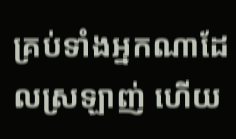គ្រប់ទាំងអ្នកណាដែលស្រឡាញ់ ហើយ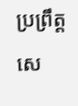ប្រព្រឹត្តសេ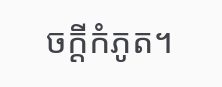ចក្ដីកំភូត។